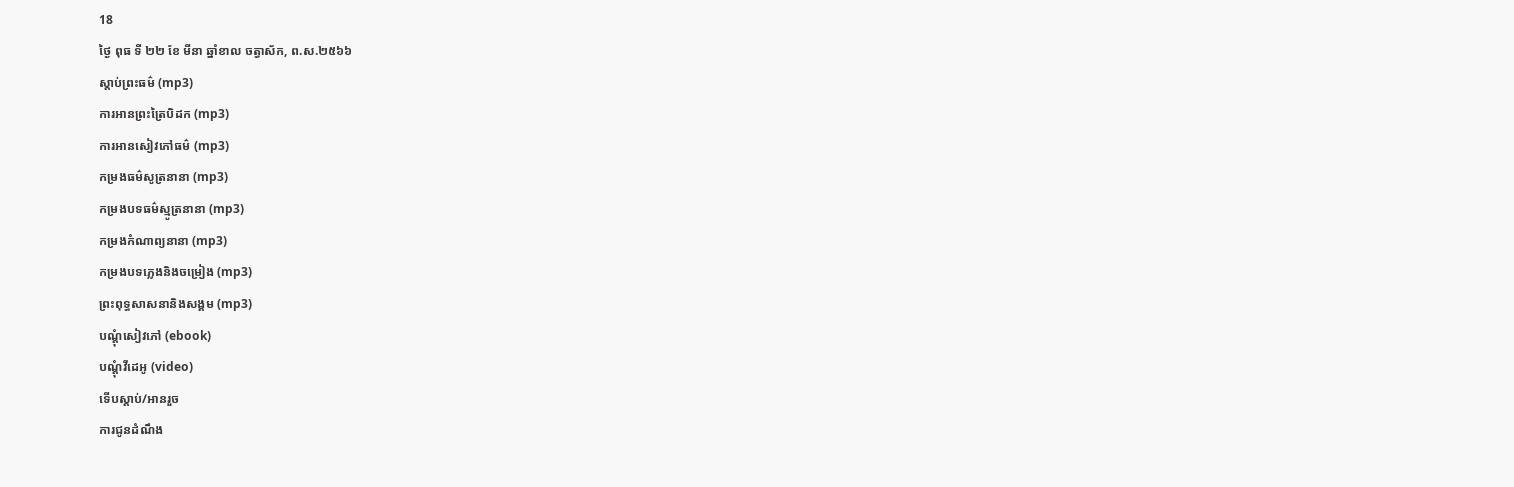18
ថ្ងៃ ពុធ ទី ២២ ខែ មីនា ឆ្នាំខាល ចត្វាស័ក, ព.ស.២៥៦៦
ស្តាប់ព្រះធម៌ (mp3)
ការអានព្រះត្រៃបិដក (mp3)
ការអានសៀវភៅធម៌ (mp3)
កម្រងធម៌សូត្រនានា (mp3)
កម្រងបទធម៌ស្មូត្រនានា (mp3)
កម្រងកំណាព្យនានា (mp3)
កម្រងបទភ្លេងនិងចម្រៀង (mp3)
ព្រះពុទ្ធសាសនានិងសង្គម (mp3)
បណ្តុំសៀវភៅ (ebook)
បណ្តុំវីដេអូ (video)
ទើបស្តាប់/អានរួច
ការជូនដំណឹង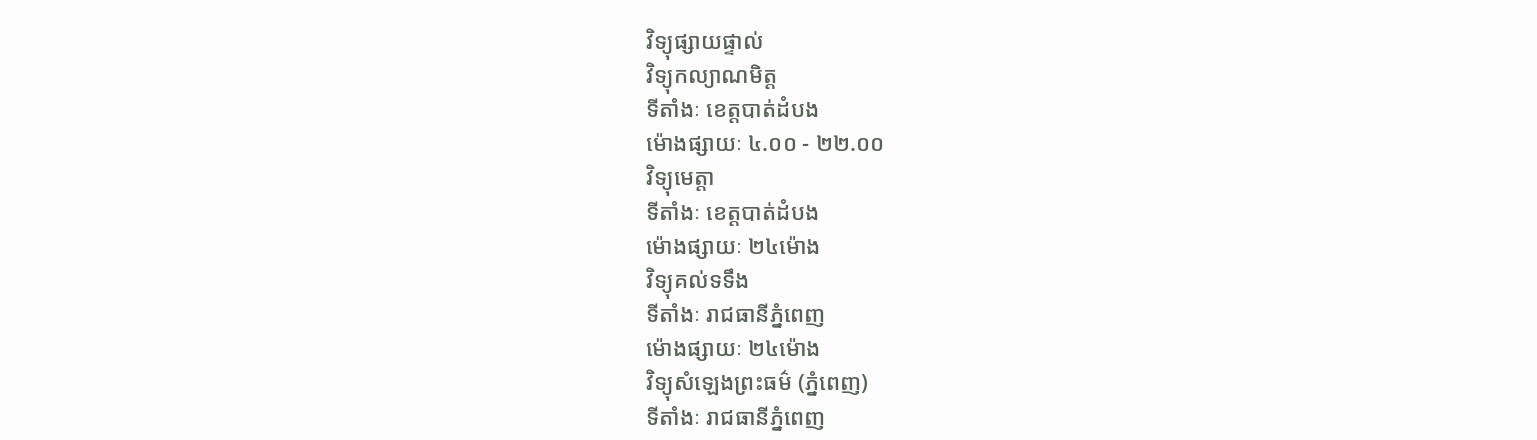វិទ្យុផ្សាយផ្ទាល់
វិទ្យុកល្យាណមិត្ត
ទីតាំងៈ ខេត្តបាត់ដំបង
ម៉ោងផ្សាយៈ ៤.០០ - ២២.០០
វិទ្យុមេត្តា
ទីតាំងៈ ខេត្តបាត់ដំបង
ម៉ោងផ្សាយៈ ២៤ម៉ោង
វិទ្យុគល់ទទឹង
ទីតាំងៈ រាជធានីភ្នំពេញ
ម៉ោងផ្សាយៈ ២៤ម៉ោង
វិទ្យុសំឡេងព្រះធម៌ (ភ្នំពេញ)
ទីតាំងៈ រាជធានីភ្នំពេញ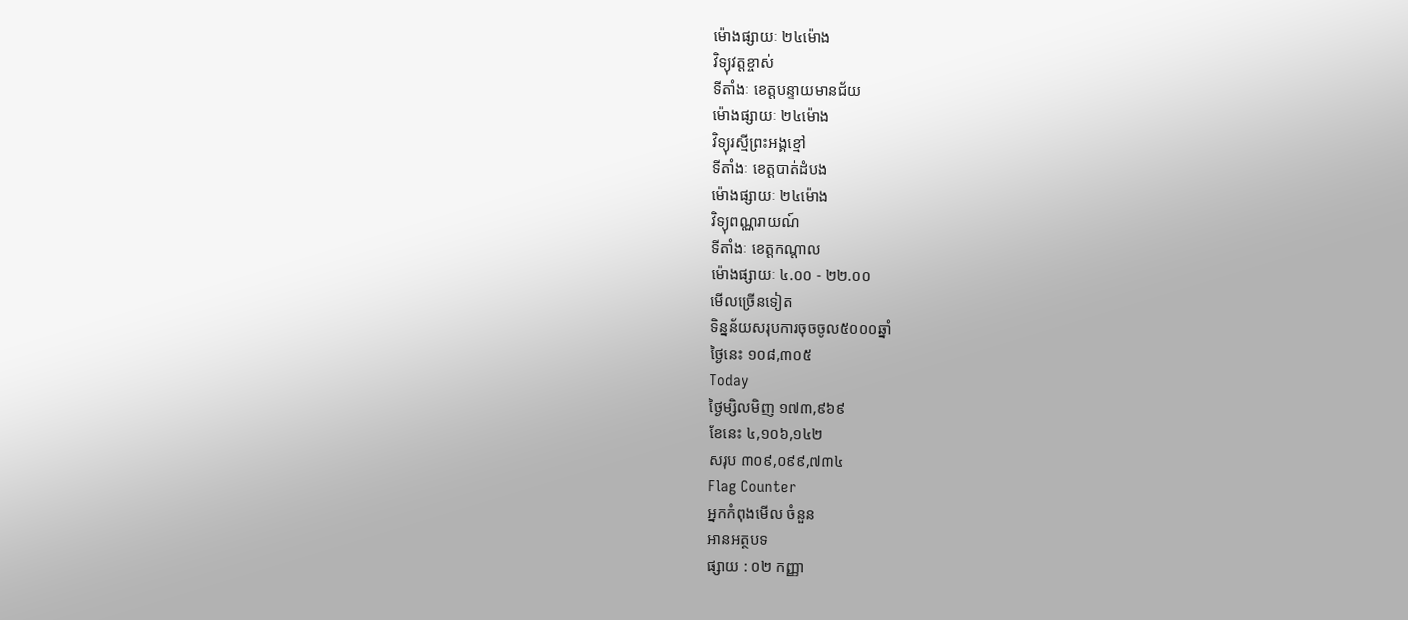ម៉ោងផ្សាយៈ ២៤ម៉ោង
វិទ្យុវត្តខ្ចាស់
ទីតាំងៈ ខេត្តបន្ទាយមានជ័យ
ម៉ោងផ្សាយៈ ២៤ម៉ោង
វិទ្យុរស្មីព្រះអង្គខ្មៅ
ទីតាំងៈ ខេត្តបាត់ដំបង
ម៉ោងផ្សាយៈ ២៤ម៉ោង
វិទ្យុពណ្ណរាយណ៍
ទីតាំងៈ ខេត្តកណ្តាល
ម៉ោងផ្សាយៈ ៤.០០ - ២២.០០
មើលច្រើនទៀត
ទិន្នន័យសរុបការចុចចូល៥០០០ឆ្នាំ
ថ្ងៃនេះ ១០៨,៣០៥
Today
ថ្ងៃម្សិលមិញ ១៧៣,៩៦៩
ខែនេះ ៤,១០៦,១៤២
សរុប ៣០៩,០៩៩,៧៣៤
Flag Counter
អ្នកកំពុងមើល ចំនួន
អានអត្ថបទ
ផ្សាយ : ០២ កញ្ញា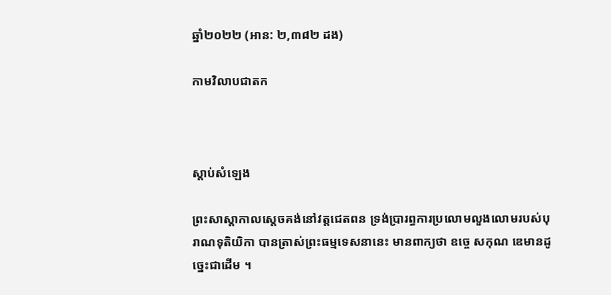ឆ្នាំ២០២២ (អាន: ២,៣៨២ ដង)

កាមវិលាបជាតក



ស្តាប់សំឡេង

ព្រះសាស្ដាកាលស្ដេចគង់នៅវត្តជេតពន ទ្រង់ប្រារព្ធការប្រលោមលួងលោមរបស់បុរាណទុតិយិកា បានត្រាស់ព្រះធម្មទេសនានេះ មានពាក្យថា ឧច្ចេ សកុណ ឌេមានដូច្នេះជាដើម ។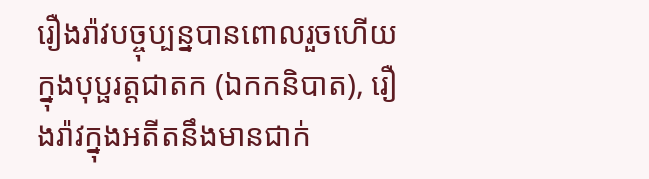រឿងរ៉ាវបច្ចុប្បន្នបានពោលរួចហើយក្នុងបុប្ផរត្តជាតក (ឯកកនិបាត), រឿងរ៉ាវក្នុងអតីតនឹងមានជាក់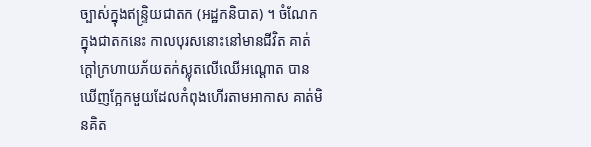ច្បាស់ក្នុងឥន្ទ្រិយជាតក (អដ្ឋកនិបាត) ។ ចំណែកក្នុងជាតកនេះ កាលបុរសនោះនៅមានជីវិត គាត់ក្ដៅក្រហាយភ័យតក់ស្លុតលើឈើអណ្ដោត បានឃើញក្អែកមួយដែលកំពុងហើរតាមអាកាស គាត់មិនគិត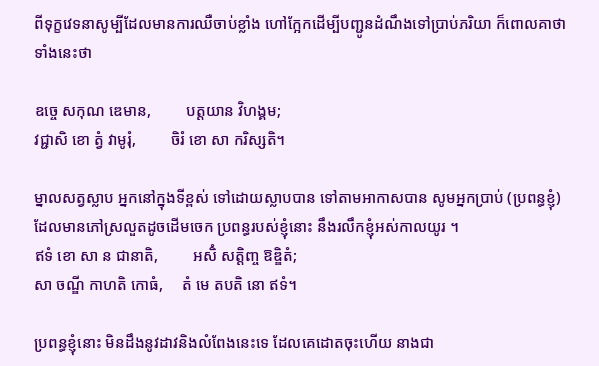ពីទុក្ខវេទនាសូម្បីដែលមានការឈឺចាប់ខ្លាំង ហៅក្អែកដើម្បីបញ្ជូនដំណឹងទៅប្រាប់ភរិយា ក៏ពោលគាថាទាំងនេះថា

ឧច្ចេ សកុណ ឌេមាន,         បត្តយាន វិហង្គម;
វជ្ជាសិ ខោ ត្វំ វាមូរុំ,         ចិរំ ខោ សា ករិស្សតិ។

ម្នាលសត្វស្លាប អ្នកនៅក្នុងទីខ្ពស់ ទៅដោយស្លាបបាន ទៅតាមអាកាសបាន សូមអ្នកប្រាប់ (ប្រពន្ធខ្ញុំ) ដែលមានភៅស្រលួតដូចដើមចេក ប្រពន្ធរបស់ខ្ញុំនោះ នឹងរលឹកខ្ញុំអស់កាលយូរ ។
ឥទំ ខោ សា ន ជានាតិ,         អសិំ សត្តិញ្ច ឱឌ្ឌិតំ;
សា ចណ្ឌី កាហតិ កោធំ,     តំ មេ តបតិ នោ ឥទំ។

ប្រពន្ធខ្ញុំនោះ មិនដឹងនូវដាវនិងលំពែងនេះទេ ដែលគេដោតចុះហើយ នាងជា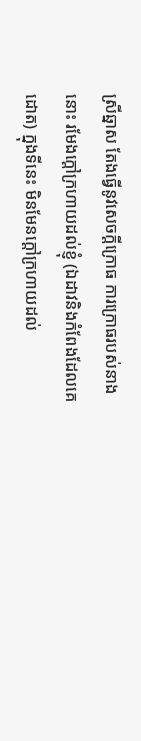ស្រីឆ្នាស តែងធ្វើនូវសេចក្ដីក្រោធ ការក្រោធរបស់នាងនោះ រមែងក្ដៅក្រហាយដល់ខ្ញុំ (ឯដាវនិងកំពែងដែលគេដោត) ក្នុងទីនេះ មិនមែនក្ដៅក្រហាយដល់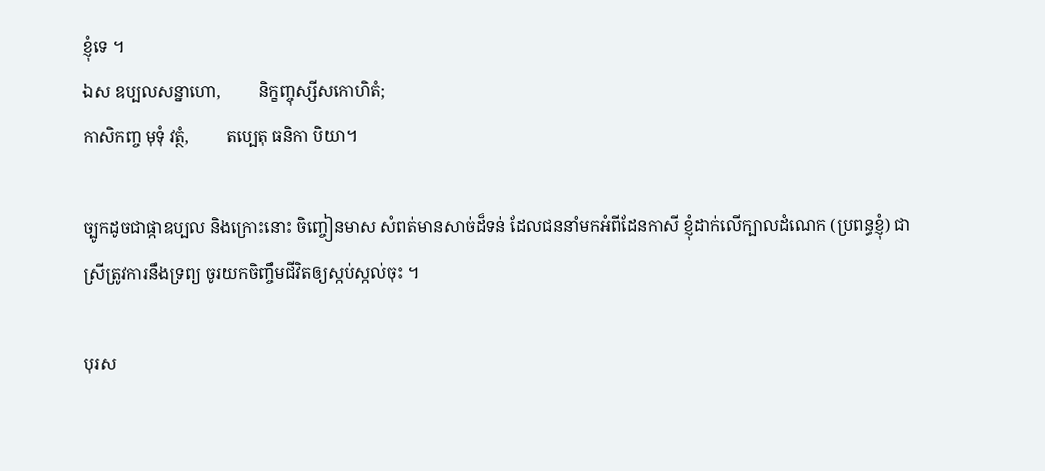ខ្ញុំទេ ។
ឯស ឧប្បលសន្នាហោ,         និក្ខញ្ចុស្សីសកោហិតំ;
កាសិកញ្ច មុទុំ វត្ថំ,         តប្បេតុ ធនិកា បិយា។

ច្បូកដូចជាផ្កាឧប្បល និងក្រោះនោះ ចិញ្ចៀនមាស សំពត់មានសាច់ដ៏ទន់ ដែលជននាំមកអំពីដែនកាសី ខ្ញុំដាក់លើក្បាលដំណេក (ប្រពន្ធខ្ញុំ) ជាស្រីត្រូវការនឹងទ្រព្យ ចូរយកចិញ្ចឹមជីវិតឲ្យស្កប់ស្កល់ចុះ ។

បុរស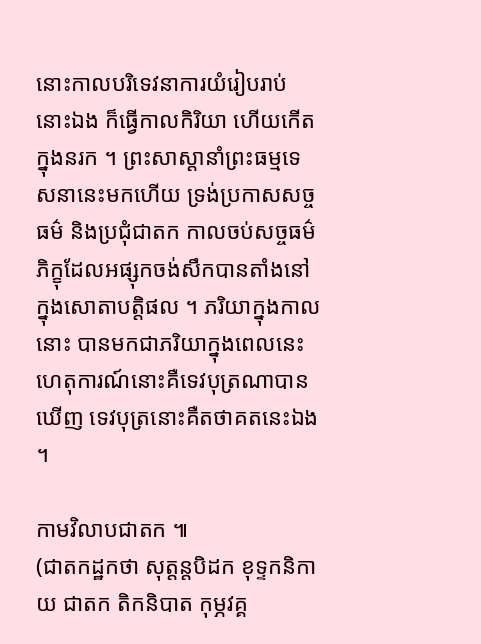នោះកាលបរិទេវនាការយំរៀបរាប់នោះឯង ក៏ធ្វើកាលកិរិយា ហើយកើតក្នុងនរក ។ ព្រះសាស្ដានាំព្រះធម្មទេសនានេះមកហើយ ទ្រង់ប្រកាសសច្ចធម៌ និងប្រជុំជាតក កាលចប់សច្ចធម៌ ភិក្ខុដែលអផ្សុកចង់សឹកបានតាំងនៅក្នុងសោតាបត្តិផល ។ ភរិយាក្នុងកាលនោះ បានមកជាភរិយាក្នុងពេលនេះ    ហេតុការណ៍នោះគឺទេវបុត្រណាបានឃើញ ទេវបុត្រនោះគឺតថាគតនេះឯង ។

កាមវិលាបជាតក ៕
(ជាតកដ្ឋកថា សុត្តន្តបិដក ខុទ្ទកនិកាយ ជាតក តិកនិបាត កុម្ភវគ្គ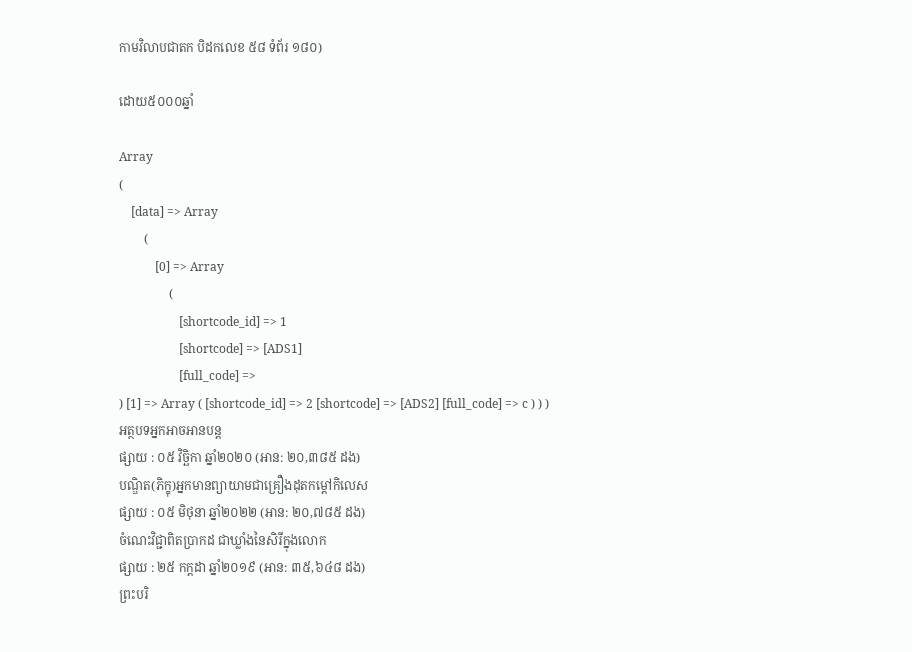កាមវិលាបជាតក បិដកលេខ ៥៨ ទំព័រ ១៨០)

ដោយ៥០០០ឆ្នាំ

Array
(
    [data] => Array
        (
            [0] => Array
                (
                    [shortcode_id] => 1
                    [shortcode] => [ADS1]
                    [full_code] =>
) [1] => Array ( [shortcode_id] => 2 [shortcode] => [ADS2] [full_code] => c ) ) )
អត្ថបទអ្នកអាចអានបន្ត
ផ្សាយ : ០៥ វិច្ឆិកា ឆ្នាំ២០២០ (អាន: ២០,៣៨៥ ដង)
បណ្ឌិត(ភិក្ខុ)អ្នកមានព្យាយាមជាគ្រឿងដុតកម្ដៅកិលេស
ផ្សាយ : ០៥ មិថុនា ឆ្នាំ២០២២ (អាន: ២០,៧៨៥ ដង)
ចំណេះវិជ្ជាពិតប្រាកដ ជាឃ្លាំងនៃសិរីក្នុងលោក
ផ្សាយ : ២៥ កក្តដា ឆ្នាំ២០១៩ (អាន: ៣៥,៦៤៨ ដង)
ព្រះបរិ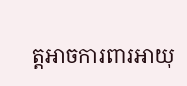ត្តអាចការពារអាយុ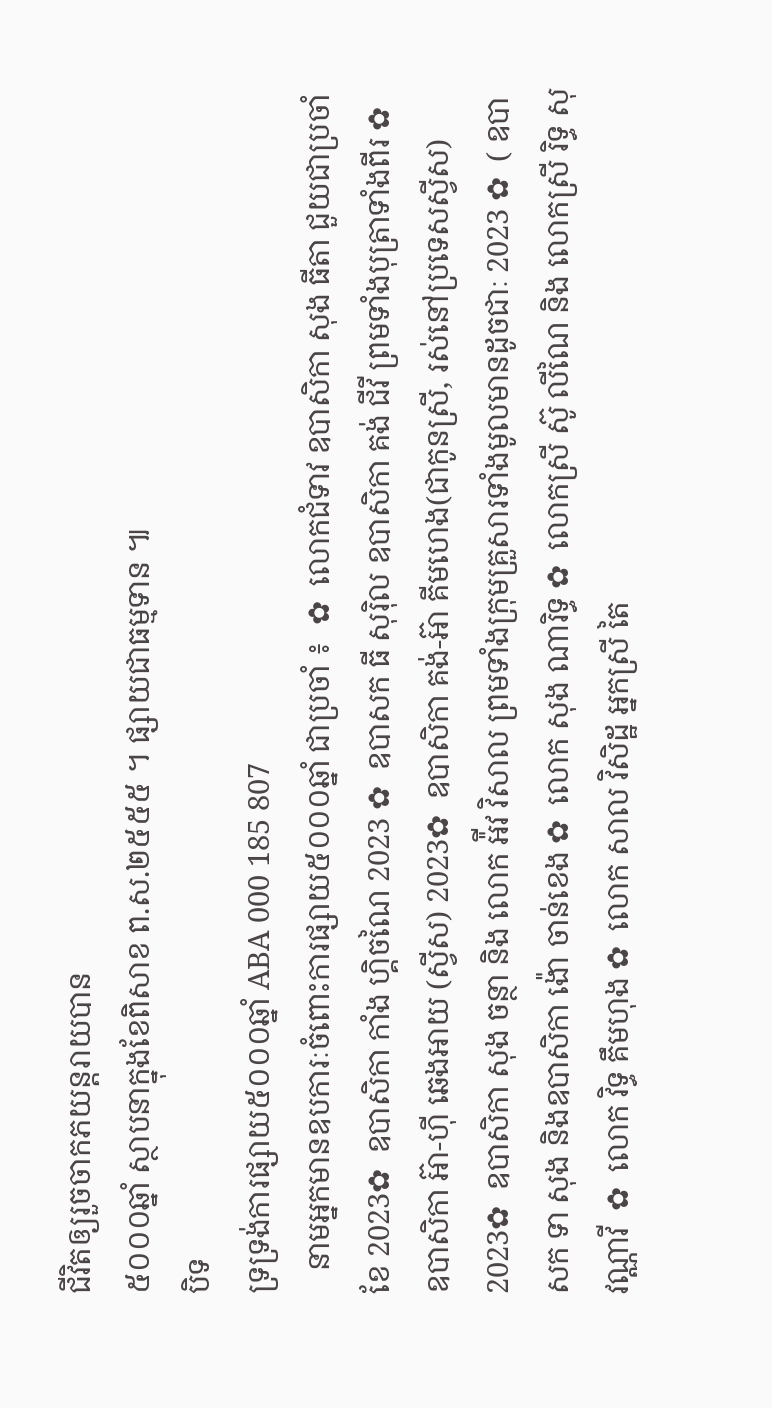ជីវិតឲ្យរួចចាកភយន្តរាយបាន
៥០០០ឆ្នាំ ស្ថាបនាក្នុងខែពិសាខ ព.ស.២៥៥៥ ។ ផ្សាយជាធម្មទាន ៕
បិទ
ទ្រទ្រង់ការផ្សាយ៥០០០ឆ្នាំ ABA 000 185 807
   នាមអ្នកមានឧបការៈចំពោះការផ្សាយ៥០០០ឆ្នាំ ជាប្រចាំ ៖  ✿  លោកជំទាវ ឧបាសិកា សុង ធីតា ជួយជាប្រចាំខែ 2023✿  ឧបាសិកា កាំង ហ្គិចណៃ 2023 ✿  ឧបាសក ធី សុរ៉ិល ឧបាសិកា គង់ ជីវី ព្រមទាំងបុត្រាទាំងពីរ ✿  ឧបាសិកា អ៊ា-ហុី ឆេងអាយ (ស្វីស) 2023✿  ឧបាសិកា គង់-អ៊ា គីមហេង(ជាកូនស្រី, រស់នៅប្រទេសស្វីស) 2023✿  ឧបាសិកា សុង ចន្ថា និង លោក អ៉ីវ វិសាល ព្រមទាំងក្រុមគ្រួសារទាំងមូលមានដូចជាៈ 2023 ✿  ( ឧបាសក ទា សុង និងឧបាសិកា ង៉ោ ចាន់ខេង ✿  លោក សុង ណារិទ្ធ ✿  លោកស្រី ស៊ូ លីណៃ និង លោកស្រី រិទ្ធ សុវណ្ណាវី  ✿  លោក វិទ្ធ គឹមហុង ✿  លោក សាល វិសិដ្ឋ អ្នកស្រី តៃ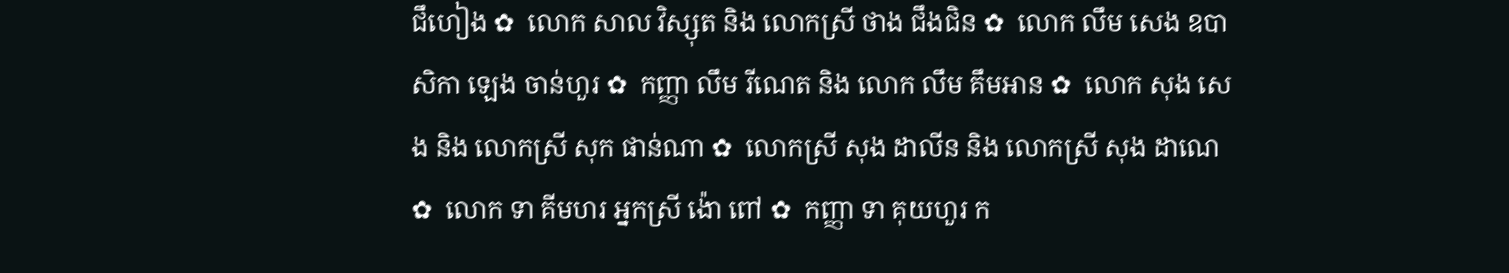ជឹហៀង ✿  លោក សាល វិស្សុត និង លោកស្រី ថាង ជឹងជិន ✿  លោក លឹម សេង ឧបាសិកា ឡេង ចាន់ហួរ ✿  កញ្ញា លឹម រីណេត និង លោក លឹម គឹមអាន ✿  លោក សុង សេង និង លោកស្រី សុក ផាន់ណា ✿  លោកស្រី សុង ដាលីន និង លោកស្រី សុង ដាណេ  ✿  លោក ទា គីមហរ អ្នកស្រី ង៉ោ ពៅ ✿  កញ្ញា ទា គុយហួរ ក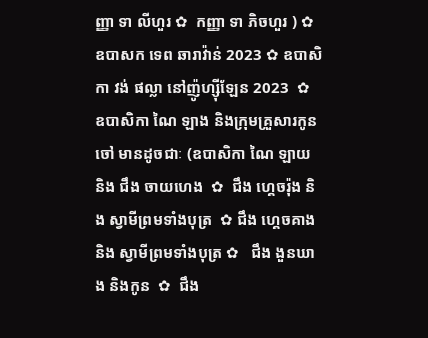ញ្ញា ទា លីហួរ ✿  កញ្ញា ទា ភិចហួរ ) ✿  ឧបាសក ទេព ឆារាវ៉ាន់ 2023 ✿ ឧបាសិកា វង់ ផល្លា នៅញ៉ូហ្ស៊ីឡែន 2023  ✿ ឧបាសិកា ណៃ ឡាង និងក្រុមគ្រួសារកូនចៅ មានដូចជាៈ (ឧបាសិកា ណៃ ឡាយ និង ជឹង ចាយហេង  ✿  ជឹង ហ្គេចរ៉ុង និង ស្វាមីព្រមទាំងបុត្រ  ✿ ជឹង ហ្គេចគាង និង ស្វាមីព្រមទាំងបុត្រ ✿   ជឹង ងួនឃាង និងកូន  ✿  ជឹង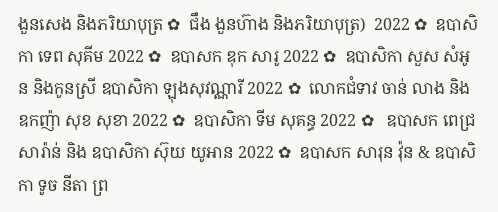ងួនសេង និងភរិយាបុត្រ ✿  ជឹង ងួនហ៊ាង និងភរិយាបុត្រ)  2022 ✿  ឧបាសិកា ទេព សុគីម 2022 ✿  ឧបាសក ឌុក សារូ 2022 ✿  ឧបាសិកា សួស សំអូន និងកូនស្រី ឧបាសិកា ឡុងសុវណ្ណារី 2022 ✿  លោកជំទាវ ចាន់ លាង និង ឧកញ៉ា សុខ សុខា 2022 ✿  ឧបាសិកា ទីម សុគន្ធ 2022 ✿   ឧបាសក ពេជ្រ សារ៉ាន់ និង ឧបាសិកា ស៊ុយ យូអាន 2022 ✿  ឧបាសក សារុន វ៉ុន & ឧបាសិកា ទូច នីតា ព្រ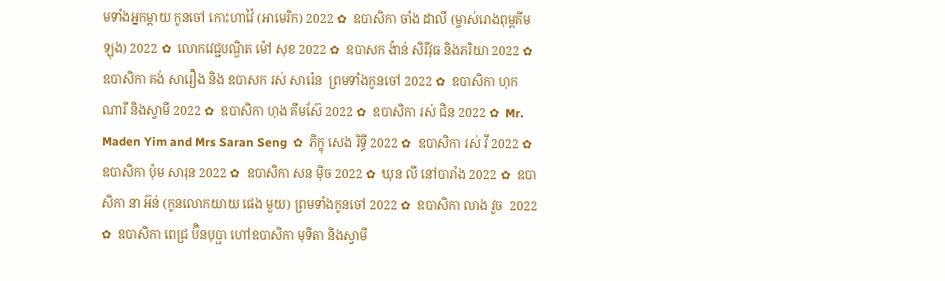មទាំងអ្នកម្តាយ កូនចៅ កោះហាវ៉ៃ (អាមេរិក) 2022 ✿  ឧបាសិកា ចាំង ដាលី (ម្ចាស់រោងពុម្ពគីមឡុង) 2022 ✿  លោកវេជ្ជបណ្ឌិត ម៉ៅ សុខ 2022 ✿  ឧបាសក ង៉ាន់ សិរីវុធ និងភរិយា 2022 ✿  ឧបាសិកា គង់ សារឿង និង ឧបាសក រស់ សារ៉េន  ព្រមទាំងកូនចៅ 2022 ✿  ឧបាសិកា ហុក ណារី និងស្វាមី 2022 ✿  ឧបាសិកា ហុង គីមស៊ែ 2022 ✿  ឧបាសិកា រស់ ជិន 2022 ✿  Mr. Maden Yim and Mrs Saran Seng  ✿  ភិក្ខុ សេង រិទ្ធី 2022 ✿  ឧបាសិកា រស់ វី 2022 ✿  ឧបាសិកា ប៉ុម សារុន 2022 ✿  ឧបាសិកា សន ម៉ិច 2022 ✿  ឃុន លី នៅបារាំង 2022 ✿  ឧបាសិកា នា អ៊ន់ (កូនលោកយាយ ផេង មួយ) ព្រមទាំងកូនចៅ 2022 ✿  ឧបាសិកា លាង វួច  2022 ✿  ឧបាសិកា ពេជ្រ ប៊ិនបុប្ផា ហៅឧបាសិកា មុទិតា និងស្វាមី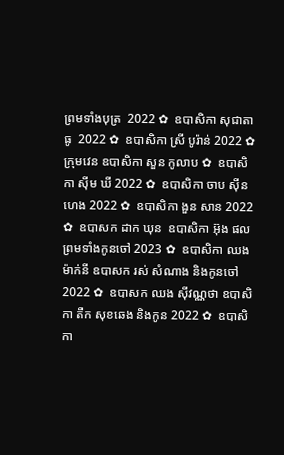ព្រមទាំងបុត្រ  2022 ✿  ឧបាសិកា សុជាតា ធូ  2022 ✿  ឧបាសិកា ស្រី បូរ៉ាន់ 2022 ✿  ក្រុមវេន ឧបាសិកា សួន កូលាប ✿  ឧបាសិកា ស៊ីម ឃី 2022 ✿  ឧបាសិកា ចាប ស៊ីនហេង 2022 ✿  ឧបាសិកា ងួន សាន 2022 ✿  ឧបាសក ដាក ឃុន  ឧបាសិកា អ៊ុង ផល ព្រមទាំងកូនចៅ 2023 ✿  ឧបាសិកា ឈង ម៉ាក់នី ឧបាសក រស់ សំណាង និងកូនចៅ  2022 ✿  ឧបាសក ឈង សុីវណ្ណថា ឧបាសិកា តឺក សុខឆេង និងកូន 2022 ✿  ឧបាសិកា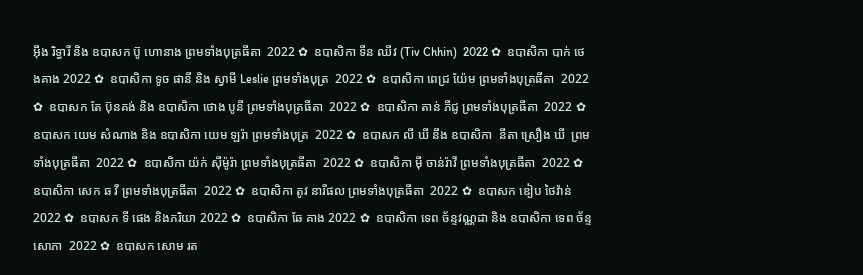អុឹង រិទ្ធារី និង ឧបាសក ប៊ូ ហោនាង ព្រមទាំងបុត្រធីតា  2022 ✿  ឧបាសិកា ទីន ឈីវ (Tiv Chhin)  2022 ✿  ឧបាសិកា បាក់ ថេងគាង 2022 ✿  ឧបាសិកា ទូច ផានី និង ស្វាមី Leslie ព្រមទាំងបុត្រ  2022 ✿  ឧបាសិកា ពេជ្រ យ៉ែម ព្រមទាំងបុត្រធីតា  2022 ✿  ឧបាសក តែ ប៊ុនគង់ និង ឧបាសិកា ថោង បូនី ព្រមទាំងបុត្រធីតា  2022 ✿  ឧបាសិកា តាន់ ភីជូ ព្រមទាំងបុត្រធីតា  2022 ✿  ឧបាសក យេម សំណាង និង ឧបាសិកា យេម ឡរ៉ា ព្រមទាំងបុត្រ  2022 ✿  ឧបាសក លី ឃី នឹង ឧបាសិកា  នីតា ស្រឿង ឃី  ព្រមទាំងបុត្រធីតា  2022 ✿  ឧបាសិកា យ៉ក់ សុីម៉ូរ៉ា ព្រមទាំងបុត្រធីតា  2022 ✿  ឧបាសិកា មុី ចាន់រ៉ាវី ព្រមទាំងបុត្រធីតា  2022 ✿  ឧបាសិកា សេក ឆ វី ព្រមទាំងបុត្រធីតា  2022 ✿  ឧបាសិកា តូវ នារីផល ព្រមទាំងបុត្រធីតា  2022 ✿  ឧបាសក ឌៀប ថៃវ៉ាន់ 2022 ✿  ឧបាសក ទី ផេង និងភរិយា 2022 ✿  ឧបាសិកា ឆែ គាង 2022 ✿  ឧបាសិកា ទេព ច័ន្ទវណ្ណដា និង ឧបាសិកា ទេព ច័ន្ទសោភា  2022 ✿  ឧបាសក សោម រត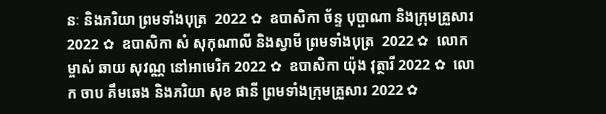នៈ និងភរិយា ព្រមទាំងបុត្រ  2022 ✿  ឧបាសិកា ច័ន្ទ បុប្ផាណា និងក្រុមគ្រួសារ 2022 ✿  ឧបាសិកា សំ សុកុណាលី និងស្វាមី ព្រមទាំងបុត្រ  2022 ✿  លោកម្ចាស់ ឆាយ សុវណ្ណ នៅអាមេរិក 2022 ✿  ឧបាសិកា យ៉ុង វុត្ថារី 2022 ✿  លោក ចាប គឹមឆេង និងភរិយា សុខ ផានី ព្រមទាំងក្រុមគ្រួសារ 2022 ✿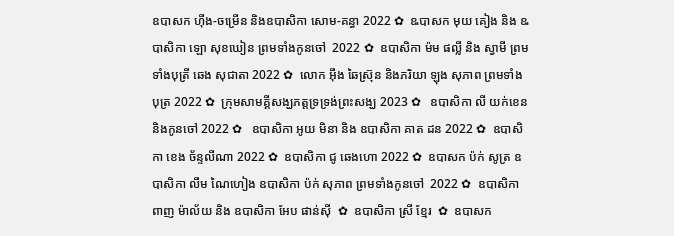ឧបាសក ហ៊ីង-ចម្រើន និងឧបាសិកា សោម-គន្ធា 2022 ✿  ឩបាសក មុយ គៀង និង ឩបាសិកា ឡោ សុខឃៀន ព្រមទាំងកូនចៅ  2022 ✿  ឧបាសិកា ម៉ម ផល្លី និង ស្វាមី ព្រមទាំងបុត្រី ឆេង សុជាតា 2022 ✿  លោក អ៊ឹង ឆៃស្រ៊ុន និងភរិយា ឡុង សុភាព ព្រមទាំងបុត្រ 2022 ✿  ក្រុមសាមគ្គីសង្ឃភត្តទ្រទ្រង់ព្រះសង្ឃ 2023 ✿   ឧបាសិកា លី យក់ខេន និងកូនចៅ 2022 ✿   ឧបាសិកា អូយ មិនា និង ឧបាសិកា គាត ដន 2022 ✿  ឧបាសិកា ខេង ច័ន្ទលីណា 2022 ✿  ឧបាសិកា ជូ ឆេងហោ 2022 ✿  ឧបាសក ប៉ក់ សូត្រ ឧបាសិកា លឹម ណៃហៀង ឧបាសិកា ប៉ក់ សុភាព ព្រមទាំងកូនចៅ  2022 ✿  ឧបាសិកា ពាញ ម៉ាល័យ និង ឧបាសិកា អែប ផាន់ស៊ី  ✿  ឧបាសិកា ស្រី ខ្មែរ  ✿  ឧបាសក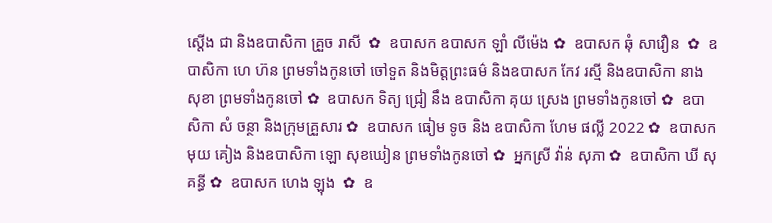ស្តើង ជា និងឧបាសិកា គ្រួច រាសី  ✿  ឧបាសក ឧបាសក ឡាំ លីម៉េង ✿  ឧបាសក ឆុំ សាវឿន  ✿  ឧបាសិកា ហេ ហ៊ន ព្រមទាំងកូនចៅ ចៅទួត និងមិត្តព្រះធម៌ និងឧបាសក កែវ រស្មី និងឧបាសិកា នាង សុខា ព្រមទាំងកូនចៅ ✿  ឧបាសក ទិត្យ ជ្រៀ នឹង ឧបាសិកា គុយ ស្រេង ព្រមទាំងកូនចៅ ✿  ឧបាសិកា សំ ចន្ថា និងក្រុមគ្រួសារ ✿  ឧបាសក ធៀម ទូច និង ឧបាសិកា ហែម ផល្លី 2022 ✿  ឧបាសក មុយ គៀង និងឧបាសិកា ឡោ សុខឃៀន ព្រមទាំងកូនចៅ ✿  អ្នកស្រី វ៉ាន់ សុភា ✿  ឧបាសិកា ឃី សុគន្ធី ✿  ឧបាសក ហេង ឡុង  ✿  ឧ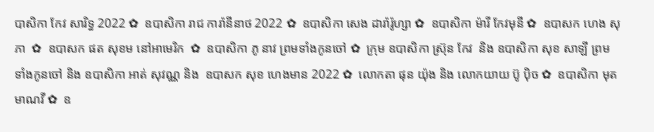បាសិកា កែវ សារិទ្ធ 2022 ✿  ឧបាសិកា រាជ ការ៉ានីនាថ 2022 ✿  ឧបាសិកា សេង ដារ៉ារ៉ូហ្សា ✿  ឧបាសិកា ម៉ារី កែវមុនី ✿  ឧបាសក ហេង សុភា  ✿  ឧបាសក ផត សុខម នៅអាមេរិក  ✿  ឧបាសិកា ភូ នាវ ព្រមទាំងកូនចៅ ✿  ក្រុម ឧបាសិកា ស្រ៊ុន កែវ  និង ឧបាសិកា សុខ សាឡី ព្រមទាំងកូនចៅ និង ឧបាសិកា អាត់ សុវណ្ណ និង  ឧបាសក សុខ ហេងមាន 2022 ✿  លោកតា ផុន យ៉ុង និង លោកយាយ ប៊ូ ប៉ិច ✿  ឧបាសិកា មុត មាណវី ✿  ឧ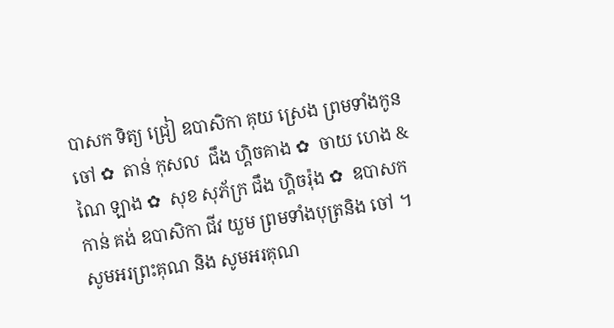បាសក ទិត្យ ជ្រៀ ឧបាសិកា គុយ ស្រេង ព្រមទាំងកូនចៅ ✿  តាន់ កុសល  ជឹង ហ្គិចគាង ✿  ចាយ ហេង & ណៃ ឡាង ✿  សុខ សុភ័ក្រ ជឹង ហ្គិចរ៉ុង ✿  ឧបាសក កាន់ គង់ ឧបាសិកា ជីវ យួម ព្រមទាំងបុត្រនិង ចៅ ។  សូមអរព្រះគុណ និង សូមអរគុណ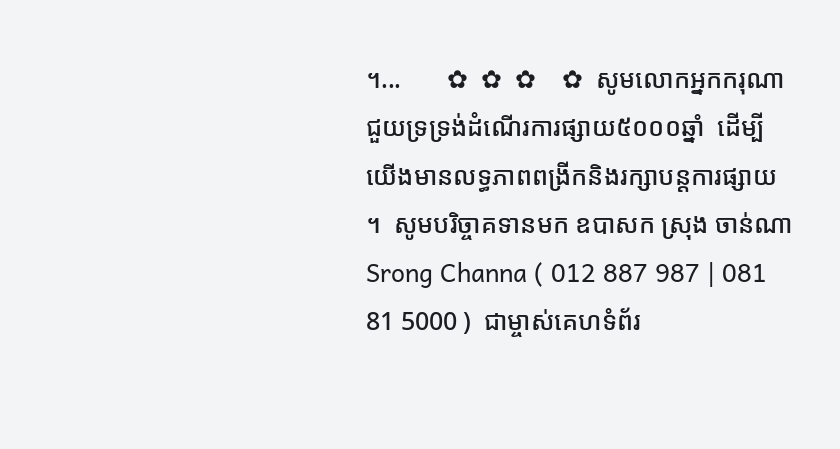។...       ✿  ✿  ✿    ✿  សូមលោកអ្នកករុណាជួយទ្រទ្រង់ដំណើរការផ្សាយ៥០០០ឆ្នាំ  ដើម្បីយើងមានលទ្ធភាពពង្រីកនិងរក្សាបន្តការផ្សាយ ។  សូមបរិច្ចាគទានមក ឧបាសក ស្រុង ចាន់ណា Srong Channa ( 012 887 987 | 081 81 5000 )  ជាម្ចាស់គេហទំព័រ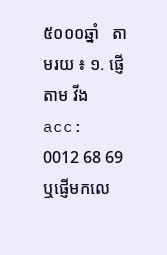៥០០០ឆ្នាំ   តាមរយ ៖ ១. ផ្ញើតាម វីង acc: 0012 68 69  ឬផ្ញើមកលេ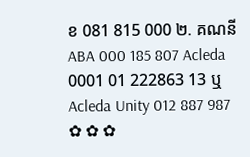ខ 081 815 000 ២. គណនី ABA 000 185 807 Acleda 0001 01 222863 13 ឬ Acleda Unity 012 887 987   ✿ ✿ ✿